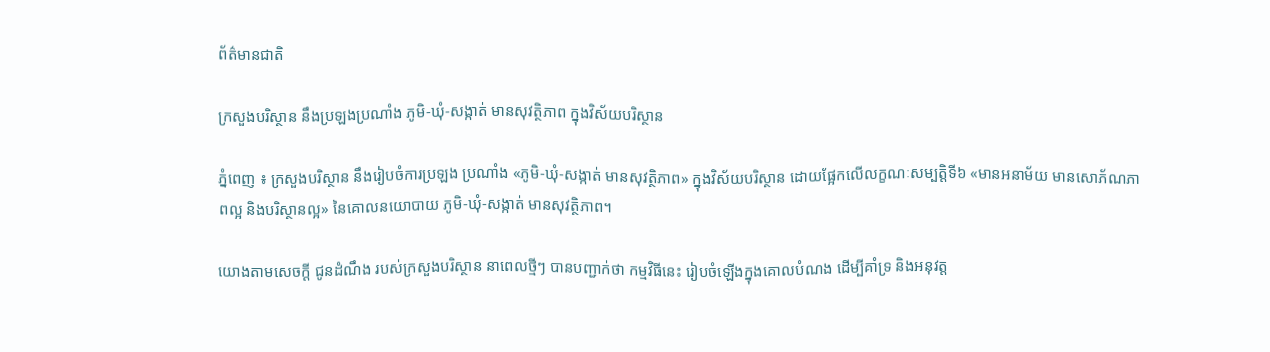ព័ត៌មានជាតិ

ក្រសួងបរិស្ថាន នឹងប្រឡងប្រណាំង ភូមិ-ឃុំ-សង្កាត់ មានសុវត្ថិភាព ក្នុងវិស័យបរិស្ថាន

ភ្នំពេញ ៖ ក្រសួងបរិស្ថាន នឹងរៀបចំការប្រឡង ប្រណាំង «ភូមិ-ឃុំ‑សង្កាត់ មានសុវត្ថិភាព» ក្នុងវិស័យបរិស្ថាន ដោយផ្អែកលើលក្ខណៈសម្បត្តិទី៦ «មានអនាម័យ មានសោភ័ណភាពល្អ និងបរិស្ថានល្អ» នៃគោលនយោបាយ ភូមិ-ឃុំ-សង្កាត់ មានសុវត្ថិភាព។

យោងតាមសេចក្ដី ជូនដំណឹង របស់ក្រសួងបរិស្ថាន នាពេលថ្មីៗ បានបញ្ជាក់ថា កម្មវិធីនេះ រៀបចំឡើងក្នុងគោលបំណង ដើម្បីគាំទ្រ និងអនុវត្ត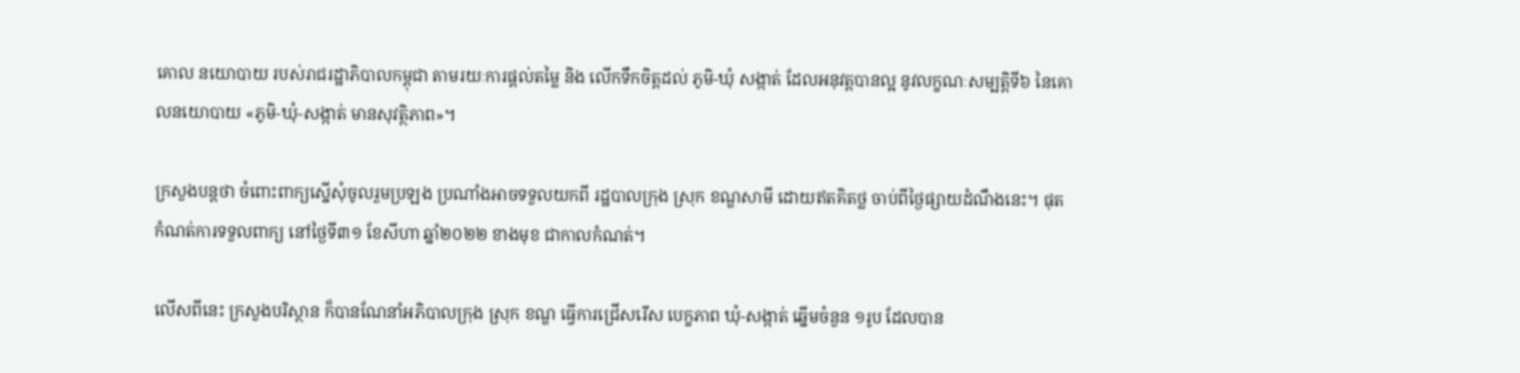គោល នយោបាយ របស់រាជរដ្ឋាភិបាលកម្ពុជា តាមរយៈការផ្តល់តម្លៃ និង លើកទឹកចិត្តដល់ ភូមិ-ឃុំ សង្កាត់ ដែលអនុវត្តបានល្អ នូវលក្ខណៈសម្បត្តិទី៦ នៃគោលនយោបាយ «ភូមិ-ឃុំ-សង្កាត់ មានសុវត្ថិភាព»។

ក្រសួងបន្ដថា ចំពោះពាក្យស្នើសុំចូលរួមប្រឡង ប្រណាំងអាចទទួលយកពី រដ្ឋបាលក្រុង ស្រុក ខណ្ឌសាមី ដោយឥតគិតថ្ល ចាប់ពីថ្ងៃផ្សាយដំណឹងនេះ។ ផុតកំណត់ការទទួលពាក្យ នៅថ្ងៃទី៣១ ខែសីហា ឆ្នាំ២០២២ ខាងមុខ ជាកាលកំណត់។

លើសពីនេះ ក្រសួងបរិស្ថាន ក៏បានណែនាំអភិបាលក្រុង ស្រុក ខណ្ឌ ធ្វើការជ្រើសរើស បេក្ខភាព ឃុំ-សង្កាត់ ឆ្នើមចំនួន ១រូប ដែលបាន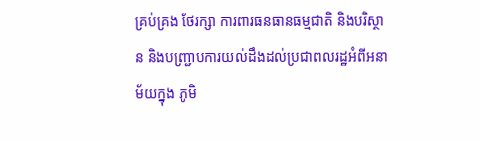គ្រប់គ្រង ថែរក្សា ការពារធនធានធម្មជាតិ និងបរិស្ថាន និងបញ្ជ្រាបការយល់ដឹងដល់ប្រជាពលរដ្ឋអំពីអនាម័យក្នុង ភូមិ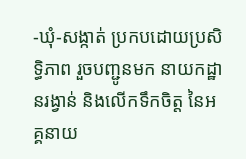-ឃុំ-សង្កាត់ ប្រកបដោយប្រសិទ្ធិភាព រួចបញ្ជូនមក នាយកដ្ឋានរង្វាន់ និងលើកទឹកចិត្ត នៃអគ្គនាយ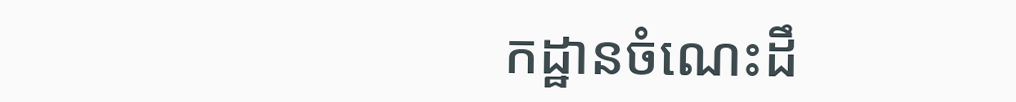កដ្ឋានចំណេះដឹ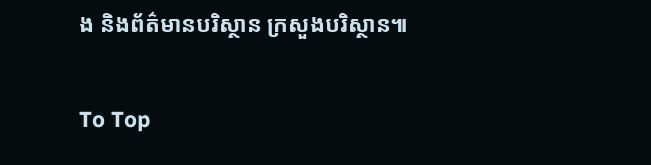ង និងព័ត៌មានបរិស្ថាន ក្រសួងបរិស្ថាន៕

To Top